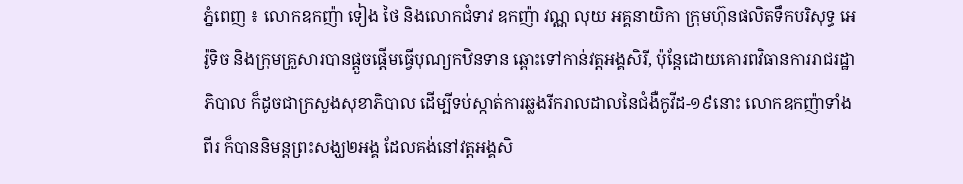ភ្នំពេញ ៖ លោកឧកញ៉ា ទៀង ថៃ និងលោកជំទាវ ឧកញ៉ា វណ្ណ លុយ អគ្គនាយិកា ក្រុមហ៊ុនផលិតទឹកបរិសុទ្ធ អេរ៉ូទិច និងក្រុមគ្រួសារបានផ្តួចផ្តើមធ្វើបុណ្យកឋិនទាន ឆ្ពោះទៅកាន់វត្តអង្គសិរី, ប៉ុន្តែដោយគោរពវិធានការរាជរដ្ឋាភិបាល ក៏ដូចជាក្រសួងសុខាភិបាល ដើម្បីទប់ស្កាត់ការឆ្លងរីករាលដាលនៃជំងឺកូវីដ-១៩នោះ លោកឧកញ៉ាទាំងពីរ ក៏បាននិមន្តព្រះសង្ឃ២អង្គ ដែលគង់នៅវត្តអង្គសិ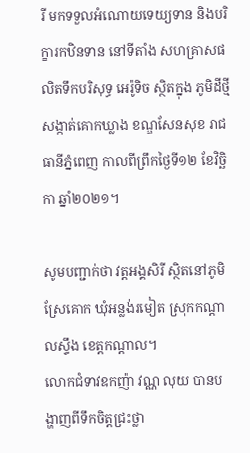រី មកទទួលអំណោយទេយ្យទាន និងបរិក្ខារកឋិនទាន នៅទីតាំង សហគ្រាសផលិតទឹកបរិសុទ្ធ អេរ៉ូទិច ស្ថិតក្នុង ភូមិដីថ្មី សង្កាត់គោកឃ្លាង ខណ្ឌសែនសុខ រាជធានីភ្នំពេញ កាលពីព្រឹកថ្ងៃទី១២ ខែវិច្ឆិកា ឆ្នាំ២០២១។

សូមបញ្ជាក់ថា វត្តអង្គសិរី ស្ថិតនៅភូមិស្រែគោក ឃុំអន្លង់រមៀត ស្រុកកណ្តាលស្ទឹង ខេត្តកណ្តាល។
លោកជំទាវឧកញ៉ា វណ្ណ លុយ បានបង្ហាញពីទឹកចិត្តជ្រះថ្លា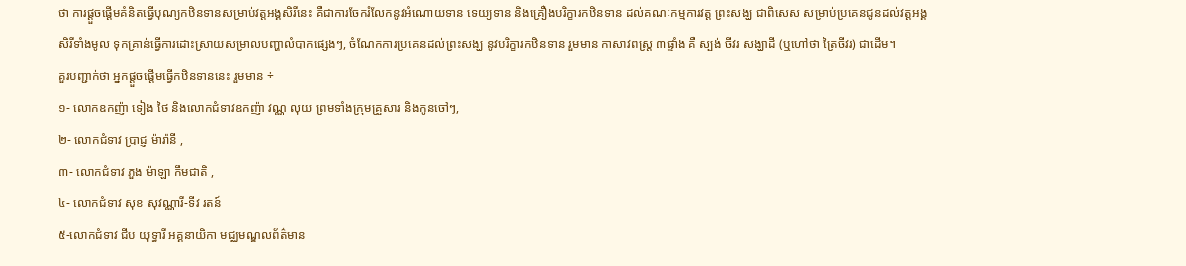ថា ការផ្ដួចផ្ដើមគំនិតធ្វើបុណ្យកឋិនទានសម្រាប់វត្តអង្គសិរីនេះ គឺជាការចែករំលែកនូវអំណោយទាន ទេយ្យទាន និងគ្រឿងបរិក្ខារកឋិនទាន ដល់គណៈកម្មការវត្ត ព្រះសង្ឃ ជាពិសេស សម្រាប់ប្រគេនជូនដល់វត្តអង្គសិរីទាំងមូល ទុកគ្រាន់ធ្វើការដោះស្រាយសម្រាលបញ្ហាលំបាកផ្សេងៗ, ចំណែកការប្រគេនដល់ព្រះសង្ឃ នូវបរិក្ខារកឋិនទាន រួមមាន កាសាវពស្ត្រ ៣ផ្ទាំង គឺ ស្បង់ ចីវរ សង្ឃាដី (ឬហៅថា ត្រៃចីវរ) ជាដើម។
គួរបញ្ជាក់ថា អ្នកផ្ដួចផ្ដើមធ្វើកឋិនទាននេះ រួមមាន ÷
១- លោកឧកញ៉ា ទៀង ថៃ និងលោកជំទាវឧកញ៉ា វណ្ណ លុយ ព្រមទាំងក្រុមគ្រួសារ និងកូនចៅៗ,
២- លោកជំទាវ ប្រាជ្ញ ម៉ារ៉ានី ,
៣- លោកជំទាវ ភួង ម៉ាឡា កឹមជាតិ ,
៤- លោកជំទាវ សុខ សុវណ្ណារី-ទីវ រតន៍
៥-លោកជំទាវ ជីប យុទ្ធារី អគ្គនាយិកា មជ្ឈមណ្ឌលព័ត៌មាន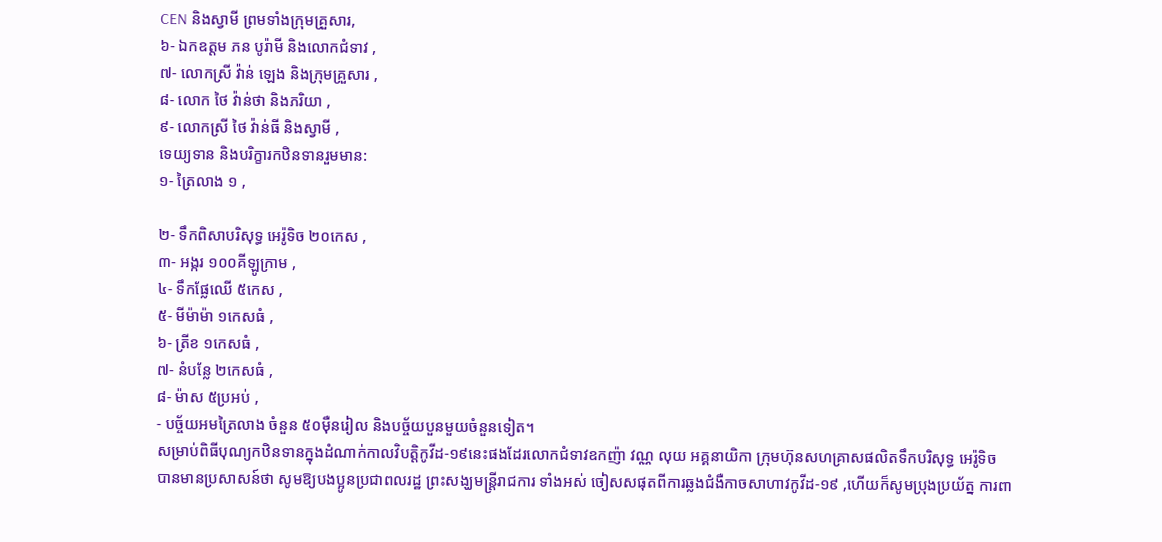CEN និងស្វាមី ព្រមទាំងក្រុមគ្រួសារ,
៦- ឯកឧត្តម ភន បូរ៉ាមី និងលោកជំទាវ ,
៧- លោកស្រី វ៉ាន់ ឡេង និងក្រុមគ្រួសារ ,
៨- លោក ថៃ វ៉ាន់ថា និងភរិយា ,
៩- លោកស្រី ថៃ វ៉ាន់ធី និងស្វាមី ,
ទេយ្យទាន និងបរិក្ខារកឋិនទានរួមមាន:
១- ត្រៃលាង ១ ,

២- ទឹកពិសាបរិសុទ្ធ អេរ៉ូទិច ២០កេស ,
៣- អង្ករ ១០០គីឡូក្រាម ,
៤- ទឹកផ្លែឈើ ៥កេស ,
៥- មីម៉ាម៉ា ១កេសធំ ,
៦- ត្រីខ ១កេសធំ ,
៧- នំបន្លែ ២កេសធំ ,
៨- ម៉ាស ៥ប្រអប់ ,
- បច្ច័យអមត្រៃលាង ចំនួន ៥០ម៉ឺនរៀល និងបច្ច័យបួនមួយចំនួនទៀត។
សម្រាប់ពិធីបុណ្យកឋិនទានក្នុងដំណាក់កាលវិបត្តិកូវីដ-១៩នេះផងដែរលោកជំទាវឧកញ៉ា វណ្ណ លុយ អគ្គនាយិកា ក្រុមហ៊ុនសហគ្រាសផលិតទឹកបរិសុទ្ធ អេរ៉ូទិច បានមានប្រសាសន៍ថា សូមឱ្យបងប្អូនប្រជាពលរដ្ឋ ព្រះសង្ឃមន្ត្រីរាជការ ទាំងអស់ ចៀសសផុតពីការឆ្លងជំងឺកាចសាហាវកូវីដ-១៩ ,ហើយក៏សូមប្រុងប្រយ័ត្ន ការពា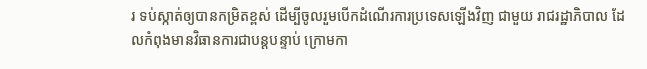រ ទប់ស្កាត់ឲ្យបានកម្រិតខ្ពស់ ដើម្បីចូលរួមបើកដំណើរការប្រទេសឡើងវិញ ជាមួយ រាជរដ្ឋាភិបាល ដែលកំពុងមានវិធានការជាបន្តបន្ទាប់ ក្រោមកា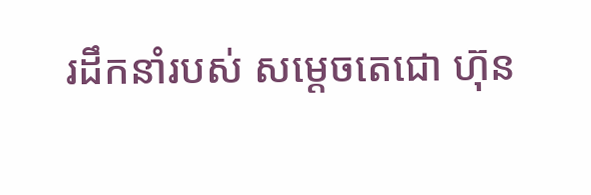រដឹកនាំរបស់ សម្ដេចតេជោ ហ៊ុន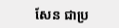សែន ជាប្រ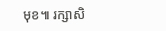មុខ៕ រក្សាសិ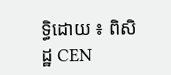ទ្ធិដោយ ៖ ពិសិដ្ឋ CEN